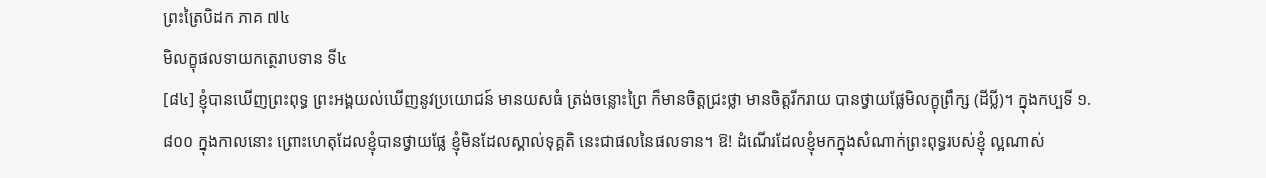ព្រះត្រៃបិដក ភាគ ៧៤
មិលក្ខុផលទាយកត្ថេរាបទាន ទី៤
[៨៤] ខ្ញុំបានឃើញព្រះពុទ្ធ ព្រះអង្គយល់ឃើញនូវប្រយោជន៍ មានយសធំ ត្រង់ចន្លោះព្រៃ ក៏មានចិត្តជ្រះថ្លា មានចិត្តរីករាយ បានថ្វាយផ្លែមិលក្ខុព្រឹក្ស (ដីប្លី)។ ក្នុងកប្បទី ១.៨០០ ក្នុងកាលនោះ ព្រោះហេតុដែលខ្ញុំបានថ្វាយផ្លែ ខ្ញុំមិនដែលស្គាល់ទុគ្គតិ នេះជាផលនៃផលទាន។ ឱ! ដំណើរដែលខ្ញុំមកក្នុងសំណាក់ព្រះពុទ្ធរបស់ខ្ញុំ ល្អណាស់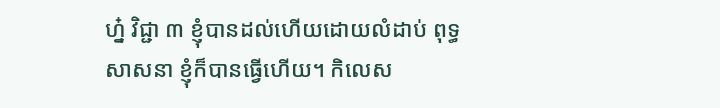ហ្ន៎ វិជ្ជា ៣ ខ្ញុំបានដល់ហើយដោយលំដាប់ ពុទ្ធសាសនា ខ្ញុំក៏បានធ្វើហើយ។ កិលេស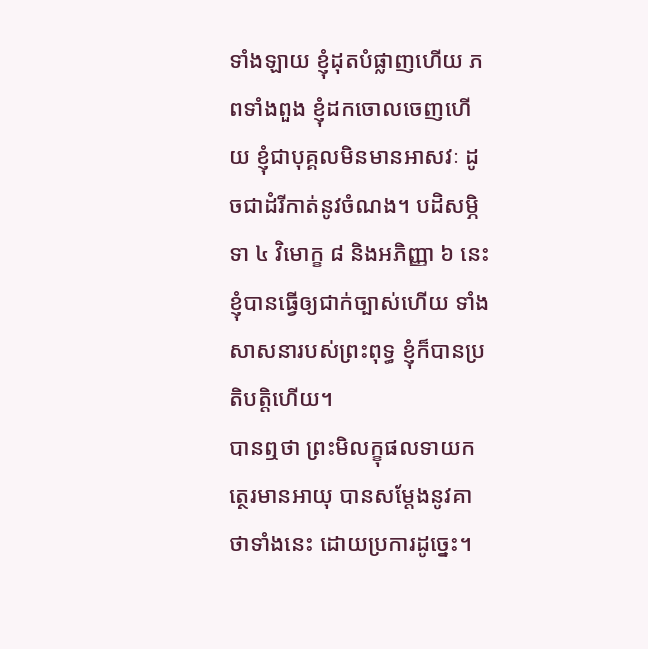ទាំងឡាយ ខ្ញុំដុតបំផ្លាញហើយ ភពទាំងពួង ខ្ញុំដកចោលចេញហើយ ខ្ញុំជាបុគ្គលមិនមានអាសវៈ ដូចជាដំរីកាត់នូវចំណង។ បដិសម្ភិទា ៤ វិមោក្ខ ៨ និងអភិញ្ញា ៦ នេះ ខ្ញុំបានធ្វើឲ្យជាក់ច្បាស់ហើយ ទាំងសាសនារបស់ព្រះពុទ្ធ ខ្ញុំក៏បានប្រតិបត្តិហើយ។
បានឮថា ព្រះមិលក្ខុផលទាយកត្ថេរមានអាយុ បានសម្តែងនូវគាថាទាំងនេះ ដោយប្រការដូច្នេះ។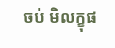ចប់ មិលក្ខុផ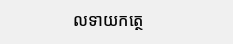លទាយកត្ថេ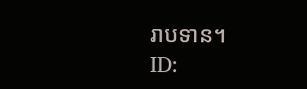រាបទាន។
ID: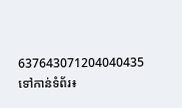637643071204040435
ទៅកាន់ទំព័រ៖